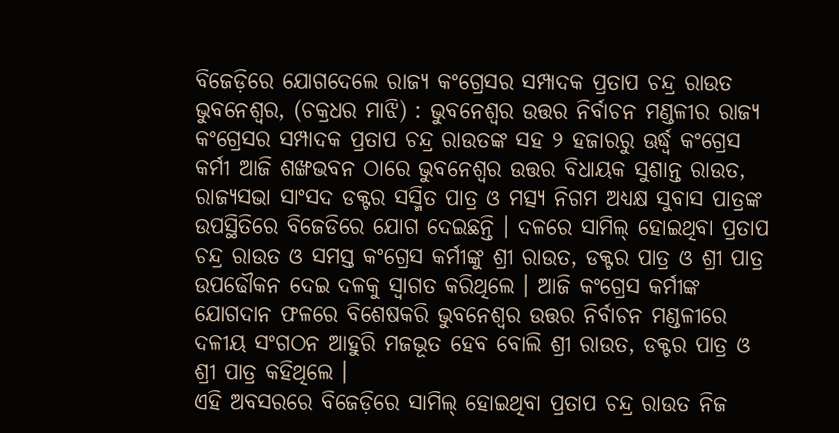ବିଜେଡ଼ିରେ ଯୋଗଦେଲେ ରାଜ୍ୟ କଂଗ୍ରେସର ସମ୍ପାଦକ ପ୍ରତାପ ଚନ୍ଦ୍ର ରାଉତ
ଭୁବନେଶ୍ୱର, (ଚକ୍ରଧର ମାଝି) : ଭୁବନେଶ୍ୱର ଉତ୍ତର ନିର୍ବାଚନ ମଣ୍ଡଳୀର ରାଜ୍ୟ କଂଗ୍ରେସର ସମ୍ପାଦକ ପ୍ରତାପ ଚନ୍ଦ୍ର ରାଉତଙ୍କ ସହ ୨ ହଜାରରୁ ଊର୍ଦ୍ଧ୍ୱ କଂଗ୍ରେସ କର୍ମୀ ଆଜି ଶଙ୍ଖଭବନ ଠାରେ ଭୁବନେଶ୍ୱର ଉତ୍ତର ବିଧାୟକ ସୁଶାନ୍ତ ରାଉତ, ରାଜ୍ୟସଭା ସାଂସଦ ଡକ୍ଟର ସସ୍ମିତ ପାତ୍ର ଓ ମତ୍ସ୍ୟ ନିଗମ ଅଧ୍ୟକ୍ଷ ସୁବାସ ପାତ୍ରଙ୍କ ଉପସ୍ଥିତିରେ ବିଜେଡିରେ ଯୋଗ ଦେଇଛନ୍ତି । ଦଳରେ ସାମିଲ୍ ହୋଇଥିବା ପ୍ରତାପ ଚନ୍ଦ୍ର ରାଉତ ଓ ସମସ୍ତ କଂଗ୍ରେସ କର୍ମୀଙ୍କୁ ଶ୍ରୀ ରାଉତ, ଡକ୍ଟର ପାତ୍ର ଓ ଶ୍ରୀ ପାତ୍ର ଉପଢୌକନ ଦେଇ ଦଳକୁ ସ୍ୱାଗତ କରିଥିଲେ । ଆଜି କଂଗ୍ରେସ କର୍ମୀଙ୍କ ଯୋଗଦାନ ଫଳରେ ବିଶେଷକରି ଭୁବନେଶ୍ୱର ଉତ୍ତର ନିର୍ବାଚନ ମଣ୍ଡଳୀରେ ଦଳୀୟ ସଂଗଠନ ଆହୁରି ମଜଭୂତ ହେବ ବୋଲି ଶ୍ରୀ ରାଉତ, ଡକ୍ଟର ପାତ୍ର ଓ ଶ୍ରୀ ପାତ୍ର କହିଥିଲେ ।
ଏହି ଅବସରରେ ବିଜେଡ଼ିରେ ସାମିଲ୍ ହୋଇଥିବା ପ୍ରତାପ ଚନ୍ଦ୍ର ରାଉତ ନିଜ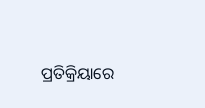ପ୍ରତିକ୍ରିୟାରେ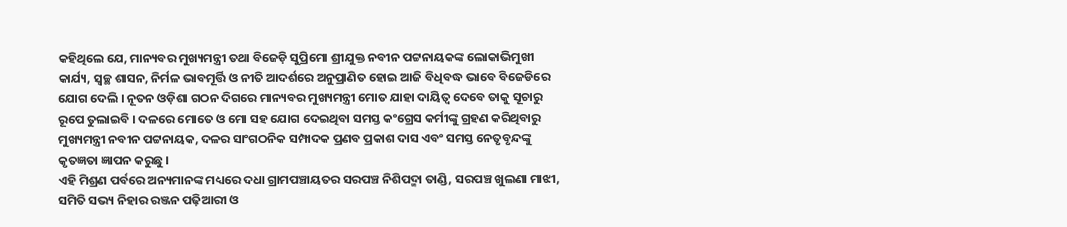କହିଥିଲେ ଯେ, ମାନ୍ୟବର ମୁଖ୍ୟମନ୍ତ୍ରୀ ତଥା ବିଜେଡ଼ି ସୁପ୍ରିମୋ ଶ୍ରୀଯୁକ୍ତ ନବୀନ ପଟ୍ଟନାୟକଙ୍କ ଲୋକାଭିମୁଖୀ କାର୍ଯ୍ୟ, ସ୍ୱଚ୍ଛ ଶାସନ, ନିର୍ମଳ ଭାବମୂର୍ତ୍ତି ଓ ନୀତି ଆଦର୍ଶରେ ଅନୁପ୍ରାଣିତ ହୋଇ ଆଜି ବିଧିବଦ୍ଧ ଭାବେ ବିଜେଡିରେ ଯୋଗ ଦେଲି । ନୂତନ ଓଡ଼ିଶା ଗଠନ ଦିଗରେ ମାନ୍ୟବର ମୁଖ୍ୟମନ୍ତ୍ରୀ ମୋତ ଯାହା ଦାୟିତ୍ୱ ଦେବେ ତାକୁ ସୂଚାରୁ ରୂପେ ତୁଲାଇବି । ଦଳରେ ମୋତେ ଓ ମୋ ସହ ଯୋଗ ଦେଇଥିବା ସମସ୍ତ କଂଗ୍ରେସ କର୍ମୀଙ୍କୁ ଗ୍ରହଣ କରିଥିବାରୁ ମୁଖ୍ୟମନ୍ତ୍ରୀ ନବୀନ ପଟ୍ଟନାୟକ, ଦଳର ସାଂଗଠନିକ ସମ୍ପାଦକ ପ୍ରଣବ ପ୍ରକାଶ ଦାସ ଏବଂ ସମସ୍ତ ନେତୃବୃନ୍ଦଙ୍କୁ କୃତଜ୍ଞତା ଜ୍ଞାପନ କରୁଛୁ ।
ଏହି ମିଶ୍ରଣ ପର୍ବରେ ଅନ୍ୟମାନଙ୍କ ମଧ୍ୟରେ ଦଧା ଗ୍ରାମପଞ୍ଚାୟତର ସରପଞ୍ଚ ନିଶିପଦ୍ମା ତାଣ୍ଡି, ସରପଞ୍ଚ ଖୁଲଣା ମାଝୀ, ସମିତି ସଭ୍ୟ ନିହାର ରଞ୍ଜନ ପଢ଼ିଆରୀ ଓ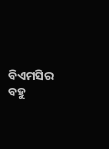ବିଏମସିର ବହୁ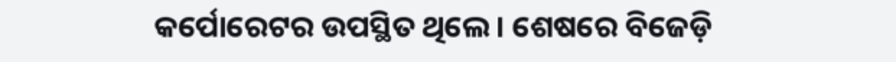କର୍ପୋରେଟର ଉପସ୍ଥିତ ଥିଲେ । ଶେଷରେ ବିଜେଡ଼ି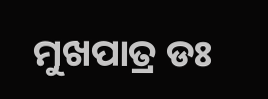ମୁଖପାତ୍ର ଡଃ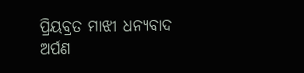ପ୍ରିୟବ୍ରତ ମାଝୀ ଧନ୍ୟବାଦ ଅର୍ପଣ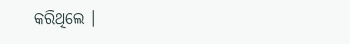କରିଥିଲେ ।